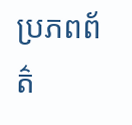ប្រភពព័ត៌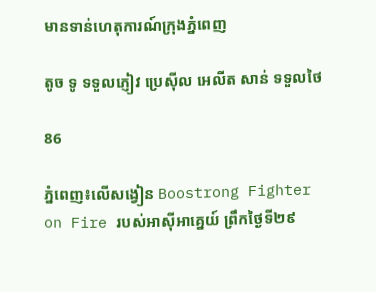មានទាន់ហេតុការណ៍ក្រុងភ្នំពេញ

តូច ទូ ទទួលភ្ញៀវ ប្រេស៊ីល អេលីត សាន់ ទទួលថៃ

86

ភ្នំពេញ៖លើសង្វៀន Boostrong Fighter on Fire របស់អាស៊ីអាគ្នេយ៍ ព្រឹកថ្ងៃទី២៩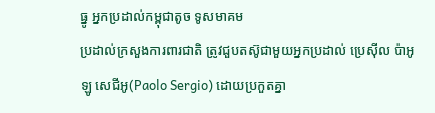ធ្នូ អ្នកប្រដាល់កម្ពុជាតូច ទូសមាគម
ប្រដាល់ក្រសួងការពារជាតិ ត្រូវជួបតស៊ូជាមួយអ្នកប្រដាល់ ប្រេស៊ីល ប៉ាអូឡូ សេជីអូ(Paolo Sergio) ដោយប្រកួតគ្នា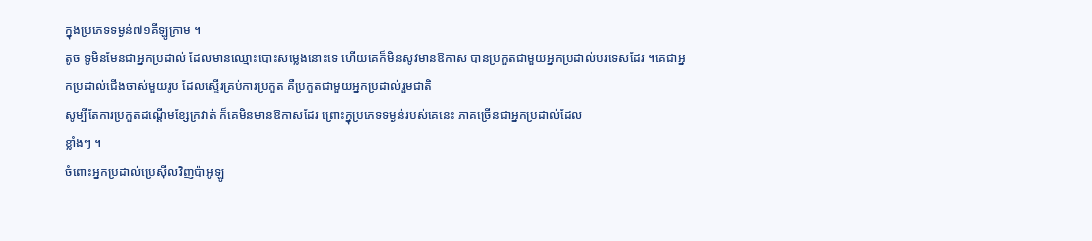ក្នុងប្រភេទទម្ងន់៧១គីឡូក្រាម ។
តូច ទូមិនមែនជាអ្នកប្រដាល់ ដែលមានឈ្មោះបោះសម្លេងនោះទេ ហើយគេក៏មិនសូវមានឱកាស បានប្រកួតជាមួយអ្នកប្រដាល់បរទេសដែរ ។គេជាអ្នកប្រដាល់ជើងចាស់មួយរូប ដែលស្ទើរគ្រប់ការប្រកួត គឺប្រកួតជាមួយអ្នកប្រដាល់រួមជាតិ
សូម្បីតែការប្រកួតដណ្ដើមខ្សែក្រវាត់ ក៏គេមិនមានឱកាសដែរ ព្រោះក្នុប្រភេទទម្ងន់របស់គេនេះ ភាគច្រើនជាអ្នកប្រដាល់ដែល
ខ្លាំងៗ ។
ចំពោះអ្នកប្រដាល់ប្រេស៊ីលវិញប៉ាអូឡូ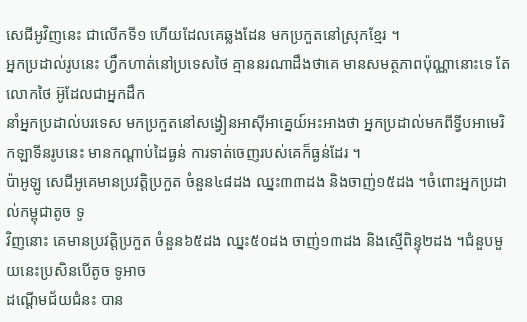សេជីអូវិញនេះ ជាលើកទី១ ហើយដែលគេឆ្លងដែន មកប្រកួតនៅស្រុកខ្មែរ ។
អ្នកប្រដាល់រូបនេះ ហ្វឹកហាត់នៅប្រទេសថៃ គ្មាននរណាដឹងថាគេ មានសមត្ថភាពប៉ុណ្ណានោះទេ តែលោកថៃ អ៊ូដែលជាអ្នកដឹក
នាំអ្នកប្រដាល់បរទេស មកប្រកួតនៅសង្វៀនអាស៊ីអាគ្នេយ៍អះអាងថា អ្នកប្រដាល់មកពីទ្វីបអាមេរិកឡាទីនរូបនេះ មានកណ្ដាប់ដៃធ្ងន់ ការទាត់ចេញរបស់គេក៏ធ្ងន់ដែរ ។
ប៉ាអូឡូ សេជីអូគេមានប្រវត្តិប្រកួត ចំនួន៤៨ដង ឈ្នះ៣៣ដង និងចាញ់១៥ដង ។ចំពោះអ្នកប្រដាល់កម្ពុជាតូច ទូ
វិញនោះ គេមានប្រវត្តិប្រកួត ចំនួន៦៥ដង ឈ្នះ៥០ដង ចាញ់១៣ដង និងស្មើពិន្ទុ២ដង ។ជំនួបមួយនេះប្រសិនបើតូច ទូអាច
ដណ្ដើមជ័យជំនះ បាន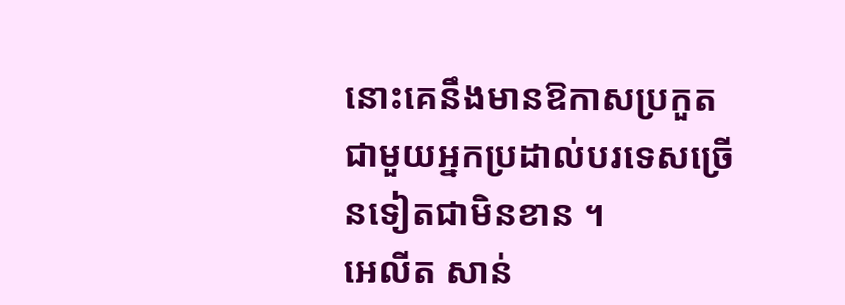នោះគេនឹងមានឱកាសប្រកួត ជាមួយអ្នកប្រដាល់បរទេសច្រើនទៀតជាមិនខាន ។
អេលីត សាន់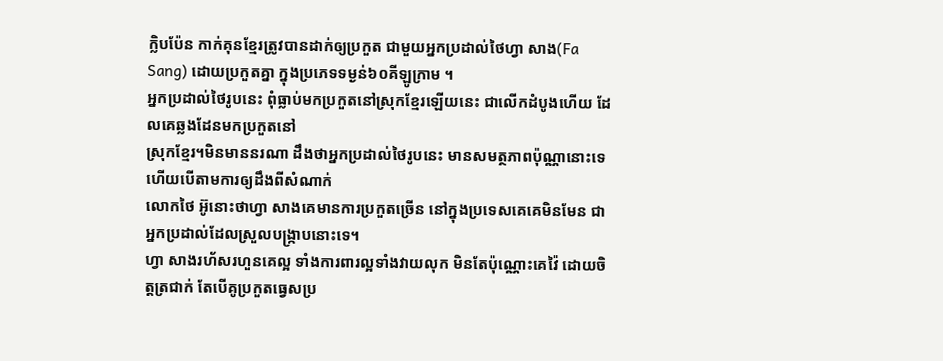ក្លិបប៉ែន កាក់គុនខ្មែរត្រូវបានដាក់ឲ្យប្រកួត ជាមួយអ្នកប្រដាល់ថៃហ្វា សាង(Fa Sang) ដោយប្រកួតគ្នា ក្នុងប្រភេទទម្ងន់៦០គីឡូក្រាម ។
អ្នកប្រដាល់ថៃរូបនេះ ពុំធ្លាប់មកប្រកួតនៅស្រុកខ្មែរឡើយនេះ ជាលើកដំបូងហើយ ដែលគេឆ្លងដែនមកប្រកួតនៅ
ស្រុកខ្មែរ។មិនមាននរណា ដឹងថាអ្នកប្រដាល់ថៃរូបនេះ មានសមត្ថភាពប៉ុណ្ណានោះទេ ហើយបើតាមការឲ្យដឹងពីសំណាក់
លោកថៃ អ៊ូនោះថាហ្វា សាងគេមានការប្រកួតច្រើន នៅក្នុងប្រទេសគេគេមិនមែន ជាអ្នកប្រដាល់ដែលស្រួលបង្ក្រាបនោះទេ។
ហ្វា សាងរហ័សរហួនគេល្អ ទាំងការពារល្អទាំងវាយលុក មិនតែប៉ុណ្ណោះគេវ៉ៃ ដោយចិត្តត្រជាក់ តែបើគូប្រកួតធ្វេសប្រ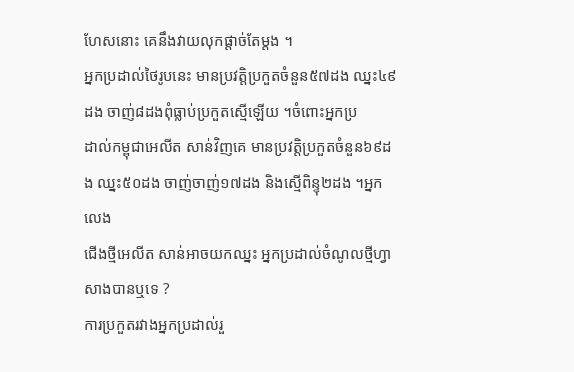ហែសនោះ គេនឹងវាយលុកផ្ដាច់តែម្ដង ។
អ្នកប្រដាល់ថៃរូបនេះ មានប្រវត្តិប្រកួតចំនួន៥៧ដង ឈ្នះ៤៩ដង ចាញ់៨ដងពុំធ្លាប់ប្រកួតស្មើឡើយ ។ចំពោះអ្នកប្រ
ដាល់កម្ពុជាអេលីត សាន់វិញគេ មានប្រវត្តិប្រកួតចំនួន៦៩ដង ឈ្នះ៥០ដង ចាញ់ចាញ់១៧ដង និងស្មើពិន្ទុ២ដង ។អ្នកលេង
ជើងថ្មីអេលីត សាន់អាចយកឈ្នះ អ្នកប្រដាល់ចំណូលថ្មីហ្វា សាងបានឬទេ ?
ការប្រកួតរវាងអ្នកប្រដាល់រួ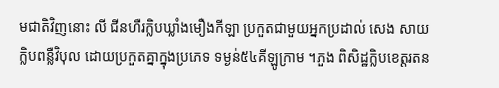មជាតិវិញនោះ លី ជីនហឺរក្លិបឃ្លាំងមឿងកីឡា ប្រកួតជាមួយអ្នកប្រដាល់ សេង សាយ
ក្លិបពន្លឺវិបុល ដោយប្រកួតគ្នាក្នុងប្រភេទ ទម្ងន់៥៤គីឡូក្រាម ។ភួង ពិសិដ្ឋក្លិបខេត្តរតន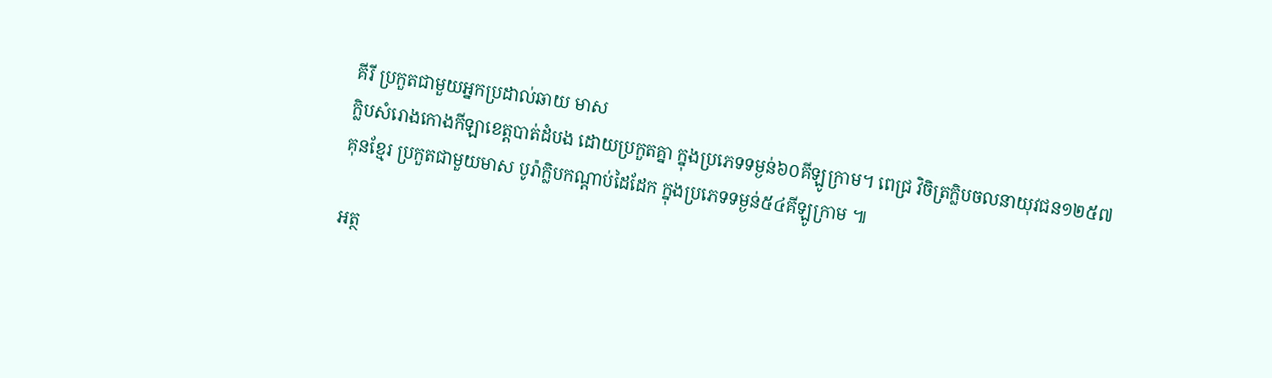គីរី ប្រកួតជាមួយអ្នកប្រដាល់ឆាយ មាស
ក្លិបសំរោងកោងកីឡាខេត្តបាត់ដំបង ដោយប្រកួតគ្នា ក្នុងប្រភេទទម្ងន់៦០គីឡូក្រាម។ ពេជ្រ វិចិត្រក្លិបចលនាយុវជន១២៥៧
គុនខ្មែរ ប្រកួតជាមួយមាស បូរ៉ាក្លិបកណ្ដាប់ដៃដែក ក្នុងប្រភេទទម្ងន់៥៤គីឡូក្រាម ៕

អត្ថ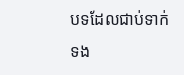បទដែលជាប់ទាក់ទង